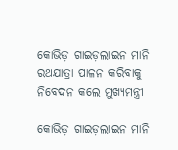କୋଭିଡ଼ ଗାଇଡ଼ଲାଇନ ମାନି ରଥଯାତ୍ରା ପାଳନ କରିବାକୁ ନିବେଦନ କଲେ ମୁଖ୍ୟମନ୍ତ୍ରୀ

କୋଭିଡ଼ ଗାଇଡ଼ଲାଇନ ମାନି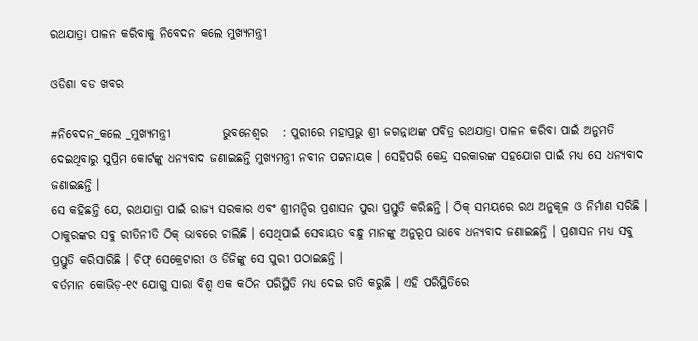ରଥଯାତ୍ରା ପାଳନ କରିବାକୁ ନିବେଦନ କଲେ ମୁଖ୍ୟମନ୍ତ୍ରୀ

ଓଡିଶା ବଡ ଖବର

#ନିବେଦନ_କଲେ _ମୁଖ୍ୟମନ୍ତ୍ରୀ           ଭୁବନେଶ୍ୱର   : ପୁରୀରେ ମହାପ୍ରଭୁ ଶ୍ରୀ ଜଗନ୍ନାଥଙ୍କ ପବିତ୍ର ରଥଯାତ୍ରା ପାଳନ କରିବା ପାଇଁ ଅନୁମତି ଦେଇଥିବାରୁ ସୁପ୍ରିମ କୋର୍ଟଙ୍କୁ ଧନ୍ୟବାଦ ଜଣାଇଛନ୍ତି ମୁଖ୍ୟମନ୍ତ୍ରୀ ନବୀନ ପଟ୍ଟନାୟକ । ସେହିପରି କେନ୍ଦ୍ର ସରକାରଙ୍କ ସହଯୋଗ ପାଇଁ ମଧ୍ୟ ସେ ଧନ୍ୟବାଦ ଜଣାଇଛନ୍ତି ।
ସେ କହିଛନ୍ତି ଯେ, ରଥଯାତ୍ରା ପାଇଁ ରାଜ୍ୟ ସରକାର ଏବଂ ଶ୍ରୀମନ୍ଦିର ପ୍ରଶାସନ ପୁରା ପ୍ରସ୍ତୁତି କରିଛନ୍ତି । ଠିକ୍ ସମୟରେ ରଥ ଅନୁକୂଳ ଓ ନିର୍ମାଣ ସରିଛି । ଠାକୁରଙ୍କର ସବୁ ରୀତିନୀତି ଠିକ୍ ଭାବରେ ଚାଲିଛି । ସେଥିପାଇଁ ସେବାୟତ ବନ୍ଧୁ ମାନଙ୍କୁ ଅନୁରୂପ ଭାବେ ଧନ୍ୟବାଦ ଜଣାଇଛନ୍ତି । ପ୍ରଶାସନ ମଧ୍ୟ ସବୁ ପ୍ରସ୍ତୁତି କରିସାରିଛି । ଚିଫ୍ ସେକ୍ରେଟାରୀ ଓ ଡିଜିଙ୍କୁ ସେ ପୁରୀ ପଠାଇଛନ୍ତି ।
ବର୍ତମାନ କୋଭିଡ଼-୧୯ ଯୋଗୁ ସାରା ବିଶ୍ୱ ଏକ କଠିନ ପରିସ୍ଥିତି ମଧ୍ୟ ଦେଇ ଗତି କରୁଛି । ଏହି ପରିସ୍ଥିତିରେ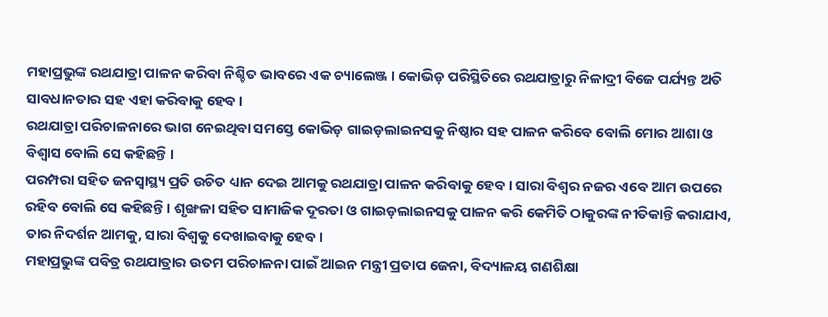ମହାପ୍ରଭୁଙ୍କ ରଥଯାତ୍ରା ପାଳନ କରିବା ନିଶ୍ଚିତ ଭାବରେ ଏକ ଚ୍ୟାଲେଞ୍ଜ । କୋଭିଡ଼ ପରିସ୍ଥିତିରେ ରଥଯାତ୍ରାରୁ ନିଳାଦ୍ରୀ ବିଜେ ପର୍ଯ୍ୟନ୍ତ ଅତି ସାବଧାନତାର ସହ ଏହା କରିବାକୁ ହେବ ।
ରଥଯାତ୍ରା ପରିଚାଳନାରେ ଭାଗ ନେଇଥିବା ସମସ୍ତେ କୋଭିଡ଼ ଗାଇଡ଼ଲାଇନସକୁ ନିଷ୍ଠାର ସହ ପାଳନ କରିବେ ବୋଲି ମୋର ଆଶା ଓ ବିଶ୍ୱାସ ବୋଲି ସେ କହିଛନ୍ତି ।
ପରମ୍ପରା ସହିତ ଜନସ୍ୱାସ୍ଥ୍ୟ ପ୍ରତି ଉଚିତ ଧ୍ୟାନ ଦେଇ ଆମକୁ ରଥଯାତ୍ରା ପାଳନ କରିବାକୁ ହେବ । ସାରା ବିଶ୍ୱର ନଜର ଏବେ ଆମ ଉପରେ ରହିବ ବୋଲି ସେ କହିଛନ୍ତି । ଶୃଙ୍ଖଳା ସହିତ ସାମାଜିକ ଦୂରତା ଓ ଗାଇଡ଼ଲାଇନସକୁ ପାଳନ କରି କେମିତି ଠାକୁରଙ୍କ ନୀତିକାନ୍ତି କରାଯାଏ, ତାର ନିଦର୍ଶନ ଆମକୁ, ସାରା ବିଶ୍ୱକୁ ଦେଖାଇବାକୁ ହେବ ।
ମହାପ୍ରଭୁଙ୍କ ପବିତ୍ର ରଥଯାତ୍ରାର ଉତମ ପରିଚାଳନା ପାଇଁ ଆଇନ ମନ୍ତ୍ରୀ ପ୍ରତାପ ଜେନା, ବିଦ୍ୟାଳୟ ଗଣଶିକ୍ଷା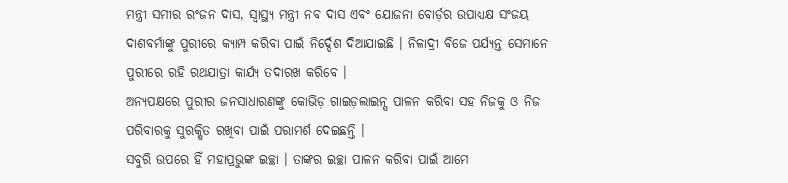ମନ୍ତ୍ରୀ ସମୀର ରଂଜନ ଦାସ, ସ୍ୱାସ୍ଥ୍ୟ ମନ୍ତ୍ରୀ ନବ ଦାସ ଏବଂ ଯୋଜନା ବୋର୍ଡ଼ର ଉପାଧ୍ୟକ୍ଷ ସଂଜୟ ଦାଶବର୍ମାଙ୍କୁ ପୁରୀରେ କ୍ୟାମ୍ପ କରିବା ପାଇଁ ନିର୍ଦ୍ଦେଶ ଦିଆଯାଇଛି । ନିଳାଦ୍ରୀ ବିଜେ ପର୍ଯ୍ୟନ୍ତ ସେମାନେ ପୁରୀରେ ରହି ରଥଯାତ୍ରା କାର୍ଯ୍ୟ ତଦାରଖ କରିବେ ।
ଅନ୍ୟପକ୍ଷରେ ପୁରୀର ଜନସାଧାରଣଙ୍କୁ କୋଭିଡ଼ ଗାଇଡ଼ଲାଇନ୍ସ ପାଳନ କରିବା ସହ ନିଜକୁ ଓ ନିଜ ପରିବାରକୁ ସୁରକ୍ଷିତ ରଖିବା ପାଇଁ ପରାମର୍ଶ ଦେଇଛନ୍ତି ।
ସବୁରି ଉପରେ ହିଁ ମହାପ୍ରଭୁଙ୍କ ଇଚ୍ଛା । ତାଙ୍କର ଇଚ୍ଛା ପାଳନ କରିବା ପାଇଁ ଆମେ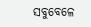ସବୁବେଳେ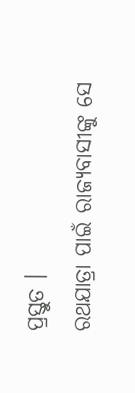ପ୍ରସ୍ତୁତ ।
ରଥଯାତ୍ରା ପାଇଁ ରାଜ୍ୟବାସୀଙ୍କୁ ସେ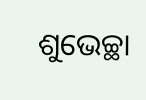ଶୁଭେଚ୍ଛା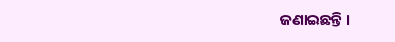ଜଣାଇଛନ୍ତି ।